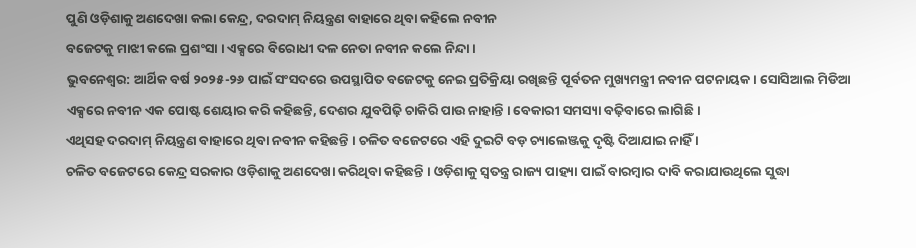ପୁଣି ଓଡ଼ିଶାକୁ ଅଣଦେଖା କଲା କେନ୍ଦ୍ର, ଦରଦାମ୍ ନିୟନ୍ତ୍ରଣ ବାହାରେ ଥିବା କହିଲେ ନବୀନ
ବଜେଟକୁ ମାଝୀ କଲେ ପ୍ରଶଂସା । ଏକ୍ସରେ ବିରୋଧୀ ଦଳ ନେତା ନବୀନ କଲେ ନିନ୍ଦା ।
ଭୁବନେଶ୍ୱର: ଆର୍ଥିକ ବର୍ଷ ୨୦୨୫-୨୬ ପାଇଁ ସଂସଦରେ ଉପସ୍ଥାପିତ ବଜେଟକୁ ନେଇ ପ୍ରତିକ୍ରିୟା ରଖିଛନ୍ତି ପୂର୍ବତନ ମୁଖ୍ୟମନ୍ତ୍ରୀ ନବୀନ ପଟନାୟକ । ସୋସିଆଲ ମିଡିଆ ଏକ୍ସରେ ନବୀନ ଏକ ପୋଷ୍ଟ ଶେୟାର କରି କହିଛନ୍ତି, ଦେଶର ଯୁବପିଢ଼ି ଚାକିରି ପାଉ ନାହାନ୍ତି । ବେକାରୀ ସମସ୍ୟା ବଢ଼ିବାରେ ଲାଗିଛି ।
ଏଥିସହ ଦରଦାମ୍ ନିୟନ୍ତ୍ରଣ ବାହାରେ ଥିବା ନବୀନ କହିଛନ୍ତି । ଚଳିତ ବଜେଟରେ ଏହି ଦୁଇଟି ବଡ଼ ଚ୍ୟାଲେଞ୍ଜକୁ ଦୃଷ୍ଟି ଦିଆଯାଇ ନାହିଁ ।
ଚଳିତ ବଜେଟରେ କେନ୍ଦ୍ର ସରକାର ଓଡ଼ିଶାକୁ ଅଣଦେଖା କରିଥିବା କହିଛନ୍ତି । ଓଡ଼ିଶାକୁ ସ୍ୱତନ୍ତ୍ର ରାଜ୍ୟ ପାହ୍ୟା ପାଇଁ ବାରମ୍ବାର ଦାବି କରାଯାଉଥିଲେ ସୁଦ୍ଧା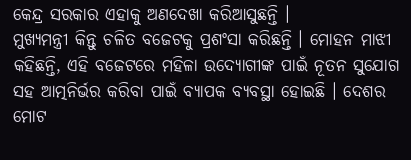କେନ୍ଦ୍ର ସରକାର ଏହାକୁ ଅଣଦେଖା କରିଆସୁଛନ୍ତି ।
ମୁଖ୍ୟମନ୍ତ୍ରୀ କିନ୍ତୁ ଚଳିତ ବଜେଟକୁ ପ୍ରଶଂସା କରିଛନ୍ତି । ମୋହନ ମାଝୀ କହିଛନ୍ତି, ଏହି ବଜେଟରେ ମହିଳା ଉଦ୍ୟୋଗୀଙ୍କ ପାଇଁ ନୂତନ ସୁଯୋଗ ସହ ଆତ୍ମନିର୍ଭର କରିବା ପାଇଁ ବ୍ୟାପକ ବ୍ୟବସ୍ଥା ହୋଇଛି । ଦେଶର ମୋଟ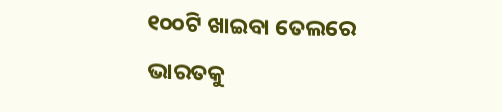୧୦୦ଟି ଖାଇବା ତେଲରେ ଭାରତକୁ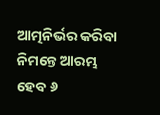ଆତ୍ମନିର୍ଭର କରିବା ନିମନ୍ତେ ଆରମ୍ଭ ହେବ ୬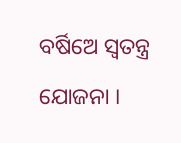ବର୍ଷିଅେ ସ୍ୱତନ୍ତ୍ର ଯୋଜନା ।